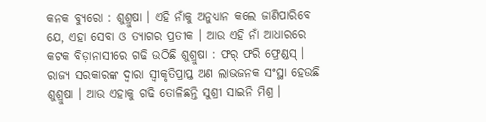କନକ ବ୍ୟୁରୋ : ଶୁଶ୍ରୁଷା । ଏହି ନାଁକୁ ଅନୁଧ୍ୟାନ କଲେ ଜାଣିପାରିବେ ଯେ, ଏହା ସେବା ଓ ତ୍ୟାଗର ପ୍ରତୀକ । ଆଉ ଏହି ନାଁ ଆଧାରରେ କଟକ ବିଡ଼ାନାସୀରେ ଗଢି ଉଠିଛି ଶୁଶ୍ରୁଷା : ଫର୍ ଫରି ଫ୍ରେଣ୍ଡସ୍ । ରାଜ୍ୟ ସରକାରଙ୍କ ଦ୍ୱାରା ସ୍ୱୀକୃତିପ୍ରାପ୍ତ ଅଣ ଲାଭଜନକ ସଂସ୍ଥା ହେଉଛି ଶୁଶ୍ରୁଷା । ଆଉ ଏହାକୁ ଗଢି ତୋଳିଛନ୍ତି ସୁଶ୍ରୀ ସାଇନି ମିଶ୍ର ।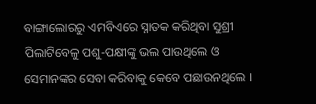ବାଙ୍ଗାଲୋରରୁ ଏମବିଏରେ ସ୍ନାତକ କରିଥିବା ସୁଶ୍ରୀ ପିଲାଟିବେଳୁ ପଶୁ-ପକ୍ଷୀଙ୍କୁ ଭଲ ପାଉଥିଲେ ଓ ସେମାନଙ୍କର ସେବା କରିବାକୁ କେବେ ପଛାଉନଥିଲେ ।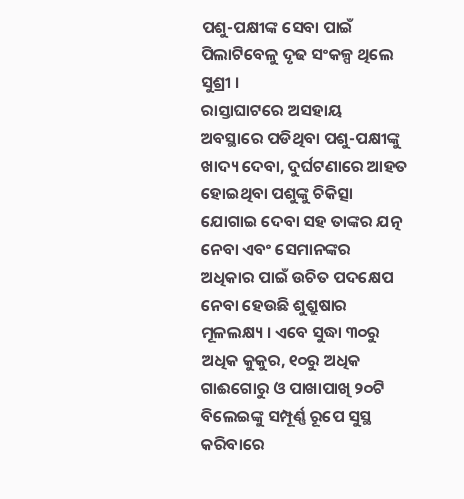ପଶୁ-ପକ୍ଷୀଙ୍କ ସେବା ପାଇଁ ପିଲାଟିବେଳୁ ଦୃଢ ସଂକଳ୍ପ ଥିଲେ ସୁଶ୍ରୀ ।
ରାସ୍ତାଘାଟରେ ଅସହାୟ ଅବସ୍ଥାରେ ପଡିଥିବା ପଶୁ-ପକ୍ଷୀଙ୍କୁ ଖାଦ୍ୟ ଦେବା, ଦୁର୍ଘଟଣାରେ ଆହତ ହୋଇଥିବା ପଶୁଙ୍କୁ ଚିକିତ୍ସା ଯୋଗାଇ ଦେବା ସହ ତାଙ୍କର ଯତ୍ନ ନେବା ଏବଂ ସେମାନଙ୍କର ଅଧିକାର ପାଇଁ ଉଚିତ ପଦକ୍ଷେପ ନେବା ହେଉଛି ଶୁଶ୍ରୁଷାର ମୂଳଲକ୍ଷ୍ୟ । ଏବେ ସୁଦ୍ଧା ୩୦ରୁ ଅଧିକ କୁକୁର, ୧୦ରୁ ଅଧିକ ଗାଈଗୋରୁ ଓ ପାଖାପାଖି ୨୦ଟି ବିଲେଇଙ୍କୁ ସମ୍ପୂର୍ଣ୍ଣ ରୂପେ ସୁସ୍ଥ କରିବାରେ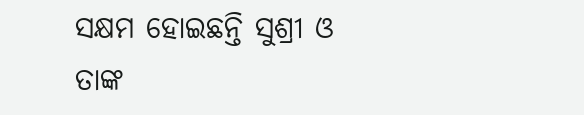ସକ୍ଷମ ହୋଇଛନ୍ତି ସୁଶ୍ରୀ ଓ ତାଙ୍କ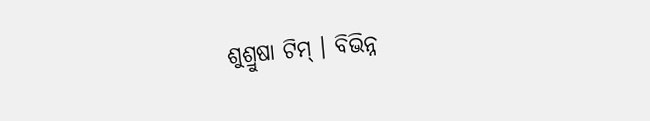ଶୁଶ୍ରୁଷା ଟିମ୍ । ବିଭିନ୍ନ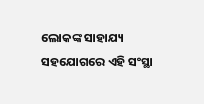ଲୋକଙ୍କ ସାହାଯ୍ୟ ସହଯୋଗରେ ଏହି ସଂସ୍ଥା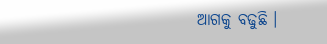ଆଗକୁ ବଢୁଛି ।